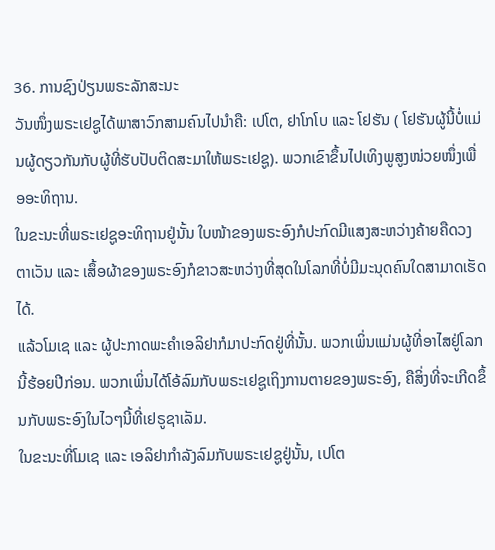36. ການຊົງປ່ຽນພຣະລັກສະນະ
ວັນໜຶ່ງພຣະເຢຊູໄດ້ພາສາວົກສາມຄົນໄປນໍາຄື: ເປໂຕ, ຢາໂກໂບ ແລະ ໂຢຮັນ ( ໂຢຮັນຜູ້ນີ້ບໍ່ແມ່ນຜູ້ດຽວກັນກັບຜູ້ທີ່ຮັບປັບຕິດສະມາໃຫ້ພຣະເຢຊູ). ພວກເຂົາຂຶ້ນໄປເທິງພູສູງໜ່ວຍໜຶ່ງເພື່ອອະທິຖານ.
ໃນຂະນະທີ່ພຣະເຢຊູອະທິຖານຢູ່ນັ້ນ ໃບໜ້າຂອງພຣະອົງກໍປະກົດມີແສງສະຫວ່າງຄ້າຍຄືດວງຕາເວັນ ແລະ ເສຶ້ອຜ້າຂອງພຣະອົງກໍຂາວສະຫວ່າງທີ່ສຸດໃນໂລກທີ່ບໍ່ມີມະນຸດຄົນໃດສາມາດເຮັດໄດ້.
ແລ້ວໂມເຊ ແລະ ຜູ້ປະກາດພະຄຳເອລິຢາກໍມາປະກົດຢູ່ທີ່ນັ້ນ. ພວກເພິ່ນແມ່ນຜູ້ທີ່ອາໄສຢູ່ໂລກນີ້ຮ້ອຍປີກ່ອນ. ພວກເພິ່ນໄດ້ໂອ້ລົມກັບພຣະເຢຊູເຖິງການຕາຍຂອງພຣະອົງ, ຄືສິ່ງທີ່ຈະເກີດຂຶ້ນກັບພຣະອົງໃນໄວໆນີ້ທີ່ເຢຣູຊາເລັມ.
ໃນຂະນະທີ່ໂມເຊ ແລະ ເອລິຢາກໍາລັງລົມກັບພຣະເຢຊູຢູ່ນັ້ນ, ເປໂຕ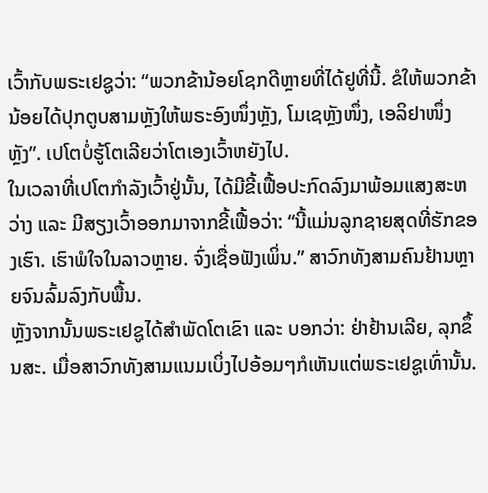ເວົ້າກັບພຣະເຢຊູວ່າ: “ພວກຂ້ານ້ອຍໂຊກດີຫຼາຍທີ່ໄດ້ຢູທີ່ນີ້. ຂໍໃຫ້ພວກຂ້ານ້ອຍໄດ້ປຸກຕູບສາມຫຼັງໃຫ້ພຣະອົງໜຶ່ງຫຼັງ, ໂມເຊຫຼັງໜຶ່ງ, ເອລິຢາໜຶ່ງຫຼັງ”. ເປໂຕບໍ່ຮູ້ໂຕເລີຍວ່າໂຕເອງເວົ້າຫຍັງໄປ.
ໃນເວລາທີ່ເປໂຕກໍາລັງເວົ້າຢູ່ນັ້ນ, ໄດ້ມີຂີ້ເຟື້ອປະກົດລົງມາພ້ອມແສງສະຫວ່າງ ແລະ ມີສຽງເວົ້າອອກມາຈາກຂີ້ເຟື້ອວ່າ: “ນີ້ແມ່ນລູກຊາຍສຸດທີ່ຮັກຂອງເຮົາ. ເຮົາພໍໃຈໃນລາວຫຼາຍ. ຈົ່ງເຊື່ອຟັງເພິ່ນ.” ສາວົກທັງສາມຄົນຢ້ານຫຼາຍຈົນລົ້ມລົງກັບພື້ນ.
ຫຼັງຈາກນັ້ນພຣະເຢຊູໄດ້ສໍາພັດໂຕເຂົາ ແລະ ບອກວ່າ: ຢ່າຢ້ານເລີຍ, ລຸກຂຶ້ນສະ. ເມື່ອສາວົກທັງສາມແນມເບິ່ງໄປອ້ອມໆກໍເຫັນແຕ່ພຣະເຢຊູເທົ່ານັ້ນ.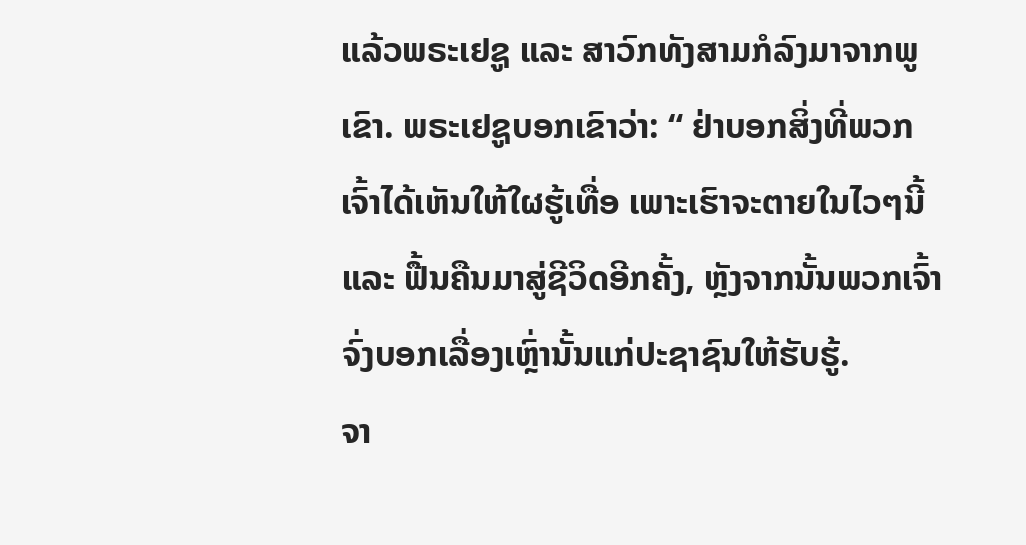ແລ້ວພຣະເຢຊູ ແລະ ສາວົກທັງສາມກໍລົງມາຈາກພູເຂົາ. ພຣະເຢຊູບອກເຂົາວ່າ: “ ຢ່າບອກສິ່ງທີ່ພວກເຈົ້າໄດ້ເຫັນໃຫ້ໃຜຮູ້ເທື່ອ ເພາະເຮົາຈະຕາຍໃນໄວໆນີ້ ແລະ ຟື້ນຄືນມາສູ່ຊີວິດອີກຄັ້ງ, ຫຼັງຈາກນັ້ນພວກເຈົ້າຈົ່ງບອກເລື່ອງເຫຼົ່ານັ້ນແກ່ປະຊາຊົນໃຫ້ຮັບຮູ້.
ຈາ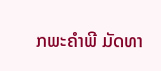ກພະຄໍາພີ ມັດທາ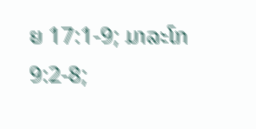ຍ 17:1-9; ມາລະໂກ 9:2-8;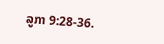ລູກາ 9:28-36.